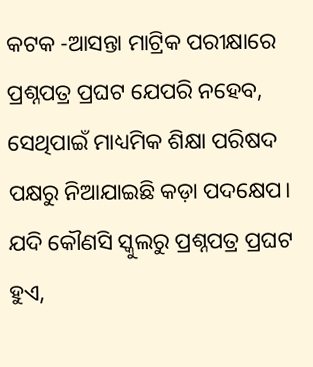କଟକ -ଆସନ୍ତା ମାଟ୍ରିକ ପରୀକ୍ଷାରେ ପ୍ରଶ୍ନପତ୍ର ପ୍ରଘଟ ଯେପରି ନହେବ, ସେଥିପାଇଁ ମାଧ୍ୟମିକ ଶିକ୍ଷା ପରିଷଦ ପକ୍ଷରୁ ନିଆଯାଇଛି କଡ଼ା ପଦକ୍ଷେପ। ଯଦି କୌଣସି ସ୍କୁଲରୁ ପ୍ରଶ୍ନପତ୍ର ପ୍ରଘଟ ହୁଏ,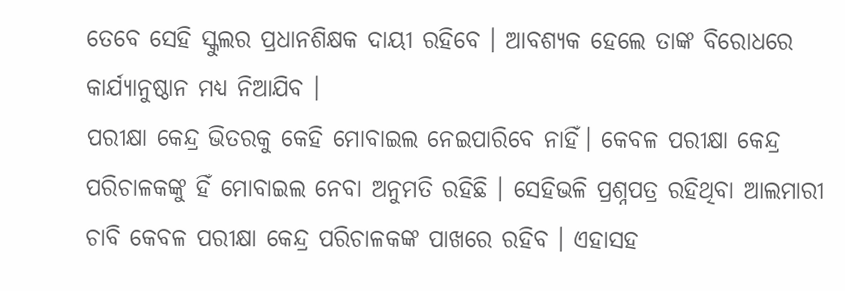ତେବେ ସେହି ସ୍କୁଲର ପ୍ରଧାନଶିକ୍ଷକ ଦାୟୀ ରହିବେ । ଆବଶ୍ୟକ ହେଲେ ତାଙ୍କ ବିରୋଧରେ କାର୍ଯ୍ୟାନୁଷ୍ଠାନ ମଧ୍ୟ ନିଆଯିବ ।
ପରୀକ୍ଷା କେନ୍ଦ୍ର ଭିତରକୁ କେହି ମୋବାଇଲ ନେଇପାରିବେ ନାହିଁ। କେବଳ ପରୀକ୍ଷା କେନ୍ଦ୍ର ପରିଚାଳକଙ୍କୁ ହିଁ ମୋବାଇଲ ନେବା ଅନୁମତି ରହିଛି । ସେହିଭଳି ପ୍ରଶ୍ନପତ୍ର ରହିଥିବା ଆଲମାରୀ ଚାବି କେବଳ ପରୀକ୍ଷା କେନ୍ଦ୍ର ପରିଚାଳକଙ୍କ ପାଖରେ ରହିବ । ଏହାସହ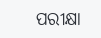ପରୀକ୍ଷା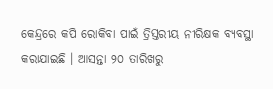କେନ୍ଦ୍ରରେ କପି ରୋକିବା ପାଇଁ ତ୍ରିସ୍ତରୀୟ ନୀରିକ୍ଷକ ବ୍ୟବସ୍ଥା କରାଯାଇଛି । ଆସନ୍ତା ୨୦ ତାରିଖରୁ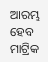ଆରମ୍ଭ ହେବ ମାଟ୍ରିକ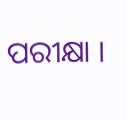ପରୀକ୍ଷା ।